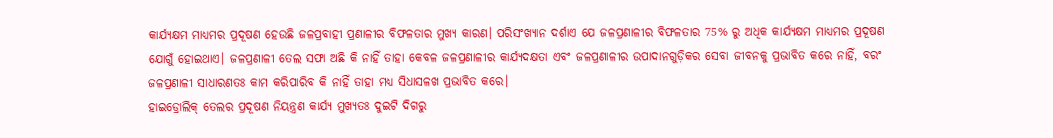କାର୍ଯ୍ୟକ୍ଷମ ମାଧ୍ୟମର ପ୍ରଦୂଷଣ ହେଉଛି ଜଳପ୍ରବାହୀ ପ୍ରଣାଳୀର ବିଫଳତାର ମୁଖ୍ୟ କାରଣ। ପରିସଂଖ୍ୟାନ ଦର୍ଶାଏ ଯେ ଜଳପ୍ରଣାଳୀର ବିଫଳତାର 75% ରୁ ଅଧିକ କାର୍ଯ୍ୟକ୍ଷମ ମାଧ୍ୟମର ପ୍ରଦୂଷଣ ଯୋଗୁଁ ହୋଇଥାଏ। ଜଳପ୍ରଣାଳୀ ତେଲ ସଫା ଅଛି କି ନାହିଁ ତାହା କେବଳ ଜଳପ୍ରଣାଳୀର କାର୍ଯ୍ୟଦକ୍ଷତା ଏବଂ ଜଳପ୍ରଣାଳୀର ଉପାଦାନଗୁଡ଼ିକର ସେବା ଜୀବନକୁ ପ୍ରଭାବିତ କରେ ନାହିଁ, ବରଂ ଜଳପ୍ରଣାଳୀ ସାଧାରଣତଃ କାମ କରିପାରିବ କି ନାହିଁ ତାହା ମଧ୍ୟ ସିଧାସଳଖ ପ୍ରଭାବିତ କରେ।
ହାଇଡ୍ରୋଲିକ୍ ତେଲର ପ୍ରଦୂଷଣ ନିୟନ୍ତ୍ରଣ କାର୍ଯ୍ୟ ମୁଖ୍ୟତଃ ଦୁଇଟି ଦିଗରୁ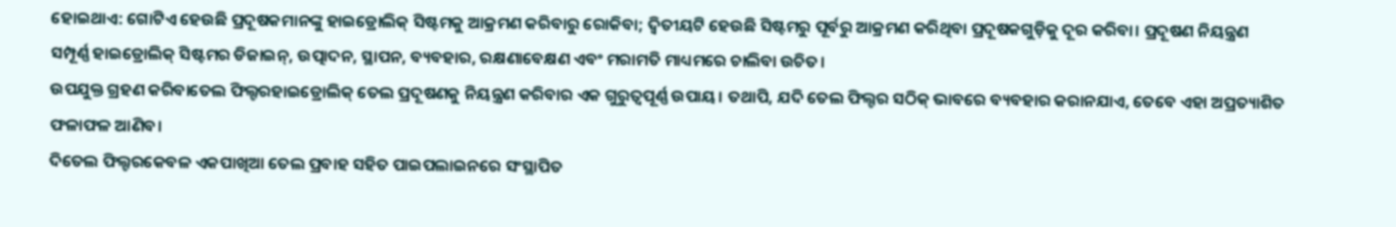ହୋଇଥାଏ: ଗୋଟିଏ ହେଉଛି ପ୍ରଦୂଷକମାନଙ୍କୁ ହାଇଡ୍ରୋଲିକ୍ ସିଷ୍ଟମକୁ ଆକ୍ରମଣ କରିବାରୁ ରୋକିବା; ଦ୍ୱିତୀୟଟି ହେଉଛି ସିଷ୍ଟମରୁ ପୂର୍ବରୁ ଆକ୍ରମଣ କରିଥିବା ପ୍ରଦୂଷକଗୁଡ଼ିକୁ ଦୂର କରିବା। ପ୍ରଦୂଷଣ ନିୟନ୍ତ୍ରଣ ସମ୍ପୂର୍ଣ୍ଣ ହାଇଡ୍ରୋଲିକ୍ ସିଷ୍ଟମର ଡିଜାଇନ୍, ଉତ୍ପାଦନ, ସ୍ଥାପନ, ବ୍ୟବହାର, ରକ୍ଷଣାବେକ୍ଷଣ ଏବଂ ମରାମତି ମାଧ୍ୟମରେ ଚାଲିବା ଉଚିତ।
ଉପଯୁକ୍ତ ଗ୍ରହଣ କରିବାତେଲ ଫିଲ୍ଟରହାଇଡ୍ରୋଲିକ୍ ତେଲ ପ୍ରଦୂଷଣକୁ ନିୟନ୍ତ୍ରଣ କରିବାର ଏକ ଗୁରୁତ୍ୱପୂର୍ଣ୍ଣ ଉପାୟ। ତଥାପି, ଯଦି ତେଲ ଫିଲ୍ଟର ସଠିକ୍ ଭାବରେ ବ୍ୟବହାର କରାନଯାଏ, ତେବେ ଏହା ଅପ୍ରତ୍ୟାଶିତ ଫଳାଫଳ ଆଣିବ।
ଦିତେଲ ଫିଲ୍ଟରକେବଳ ଏକପାଖିଆ ତେଲ ପ୍ରବାହ ସହିତ ପାଇପଲାଇନରେ ସଂସ୍ଥାପିତ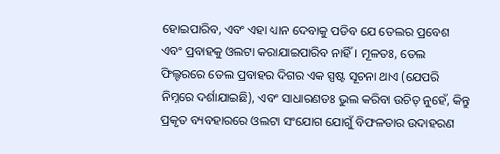ହୋଇପାରିବ, ଏବଂ ଏହା ଧ୍ୟାନ ଦେବାକୁ ପଡିବ ଯେ ତେଲର ପ୍ରବେଶ ଏବଂ ପ୍ରବାହକୁ ଓଲଟା କରାଯାଇପାରିବ ନାହିଁ। ମୂଳତଃ, ତେଲ ଫିଲ୍ଟରରେ ତେଲ ପ୍ରବାହର ଦିଗର ଏକ ସ୍ପଷ୍ଟ ସୂଚନା ଥାଏ (ଯେପରି ନିମ୍ନରେ ଦର୍ଶାଯାଇଛି), ଏବଂ ସାଧାରଣତଃ ଭୁଲ କରିବା ଉଚିତ୍ ନୁହେଁ, କିନ୍ତୁ ପ୍ରକୃତ ବ୍ୟବହାରରେ ଓଲଟା ସଂଯୋଗ ଯୋଗୁଁ ବିଫଳତାର ଉଦାହରଣ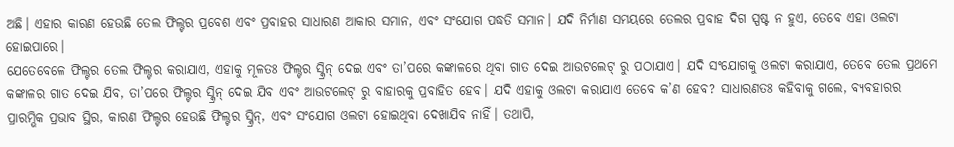ଅଛି। ଏହାର କାରଣ ହେଉଛି ତେଲ ଫିଲ୍ଟର ପ୍ରବେଶ ଏବଂ ପ୍ରବାହର ସାଧାରଣ ଆକାର ସମାନ, ଏବଂ ସଂଯୋଗ ପଦ୍ଧତି ସମାନ। ଯଦି ନିର୍ମାଣ ସମୟରେ ତେଲର ପ୍ରବାହ ଦିଗ ସ୍ପଷ୍ଟ ନ ହୁଏ, ତେବେ ଏହା ଓଲଟା ହୋଇପାରେ।
ଯେତେବେଳେ ଫିଲ୍ଟର ତେଲ ଫିଲ୍ଟର କରାଯାଏ, ଏହାକୁ ମୂଳତଃ ଫିଲ୍ଟର ସ୍କ୍ରିନ୍ ଦେଇ ଏବଂ ତା’ପରେ କଙ୍କାଳରେ ଥିବା ଗାତ ଦେଇ ଆଉଟଲେଟ୍ ରୁ ପଠାଯାଏ। ଯଦି ସଂଯୋଗକୁ ଓଲଟା କରାଯାଏ, ତେବେ ତେଲ ପ୍ରଥମେ କଙ୍କାଳର ଗାତ ଦେଇ ଯିବ, ତା’ପରେ ଫିଲ୍ଟର ସ୍କ୍ରିନ୍ ଦେଇ ଯିବ ଏବଂ ଆଉଟଲେଟ୍ ରୁ ବାହାରକୁ ପ୍ରବାହିତ ହେବ। ଯଦି ଏହାକୁ ଓଲଟା କରାଯାଏ ତେବେ କ’ଣ ହେବ? ସାଧାରଣତଃ କହିବାକୁ ଗଲେ, ବ୍ୟବହାରର ପ୍ରାରମ୍ଭିକ ପ୍ରଭାବ ସ୍ଥିର, କାରଣ ଫିଲ୍ଟର ହେଉଛି ଫିଲ୍ଟର ସ୍କ୍ରିନ୍, ଏବଂ ସଂଯୋଗ ଓଲଟା ହୋଇଥିବା ଦେଖାଯିବ ନାହିଁ। ତଥାପି,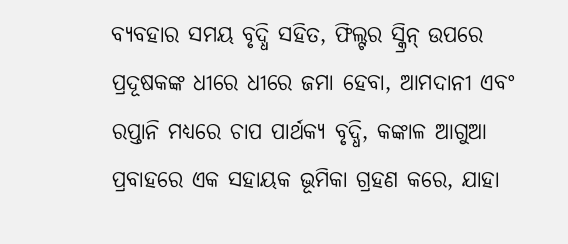ବ୍ୟବହାର ସମୟ ବୃଦ୍ଧି ସହିତ, ଫିଲ୍ଟର ସ୍କ୍ରିନ୍ ଉପରେ ପ୍ରଦୂଷକଙ୍କ ଧୀରେ ଧୀରେ ଜମା ହେବା, ଆମଦାନୀ ଏବଂ ରପ୍ତାନି ମଧ୍ୟରେ ଚାପ ପାର୍ଥକ୍ୟ ବୃଦ୍ଧି, କଙ୍କାଳ ଆଗୁଆ ପ୍ରବାହରେ ଏକ ସହାୟକ ଭୂମିକା ଗ୍ରହଣ କରେ, ଯାହା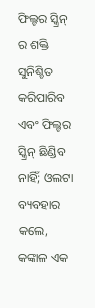ଫିଲ୍ଟର ସ୍କ୍ରିନ୍ ର ଶକ୍ତି ସୁନିଶ୍ଚିତ କରିପାରିବ ଏବଂ ଫିଲ୍ଟର ସ୍କ୍ରିନ୍ ଛିଣ୍ଡିବ ନାହିଁ; ଓଲଟା ବ୍ୟବହାର କଲେ, କଙ୍କାଳ ଏକ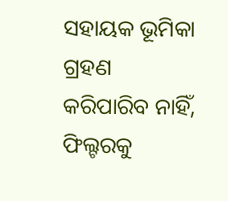ସହାୟକ ଭୂମିକା ଗ୍ରହଣ କରିପାରିବ ନାହିଁ, ଫିଲ୍ଟରକୁ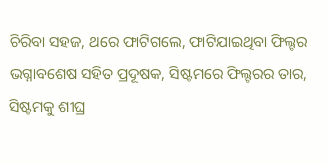ଚିରିବା ସହଜ, ଥରେ ଫାଟିଗଲେ, ଫାଟିଯାଇଥିବା ଫିଲ୍ଟର ଭଗ୍ନାବଶେଷ ସହିତ ପ୍ରଦୂଷକ, ସିଷ୍ଟମରେ ଫିଲ୍ଟରର ତାର, ସିଷ୍ଟମକୁ ଶୀଘ୍ର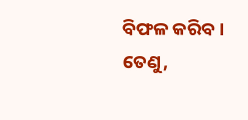ବିଫଳ କରିବ।
ତେଣୁ,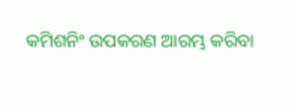କମିଶନିଂ ଉପକରଣ ଆରମ୍ଭ କରିବା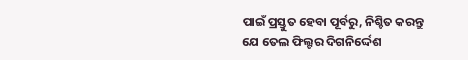ପାଇଁ ପ୍ରସ୍ତୁତ ହେବା ପୂର୍ବରୁ, ନିଶ୍ଚିତ କରନ୍ତୁ ଯେ ତେଲ ଫିଲ୍ଟର ଦିଗନିର୍ଦ୍ଦେଶ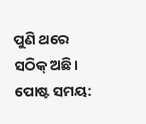ପୁଣି ଥରେ ସଠିକ୍ ଅଛି।
ପୋଷ୍ଟ ସମୟ: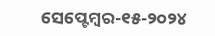ସେପ୍ଟେମ୍ବର-୧୫-୨୦୨୪